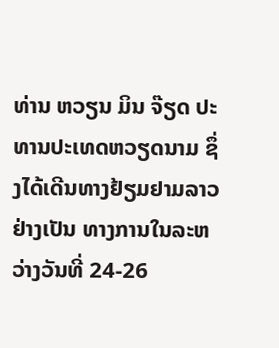ທ່ານ ຫວຽນ ມິນ ຈ໊ຽດ ປະທານປະເທດຫວຽດນາມ ຊຶ່ງໄດ້ເດີນທາງຢ້ຽມຢາມລາວຢ່າງເປັນ ທາງການໃນລະຫວ່າງວັນທີ່ 24-26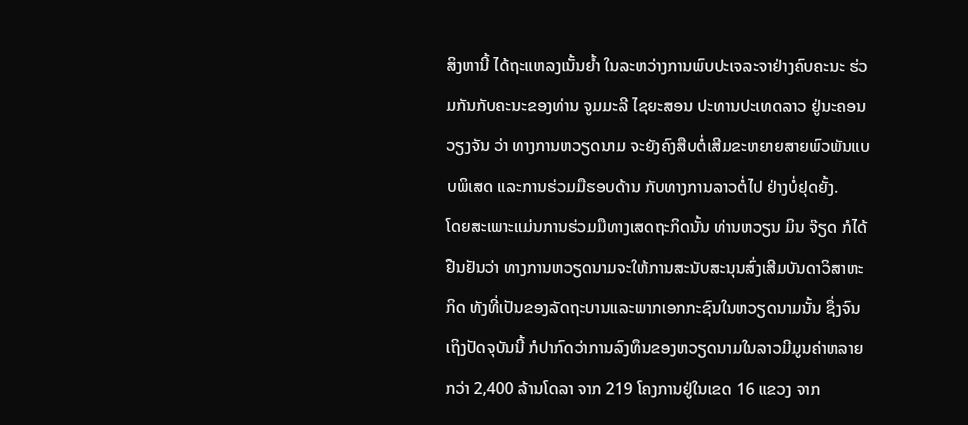ສິງຫານີ້ ໄດ້ຖະແຫລງເນັ້ນຍໍ້າ ໃນລະຫວ່າງການພົບປະເຈລະຈາຢ່າງຄົບຄະນະ ຮ່ວມກັນກັບຄະນະຂອງທ່ານ ຈູມມະລີ ໄຊຍະສອນ ປະທານປະເທດລາວ ຢູ່ນະຄອນວຽງຈັນ ວ່າ ທາງການຫວຽດນາມ ຈະຍັງຄົງສືບຕໍ່ເສີມຂະຫຍາຍສາຍພົວພັນແບບພິເສດ ແລະການຮ່ວມມືຮອບດ້ານ ກັບທາງການລາວຕໍ່ໄປ ຢ່າງບໍ່ຢຸດຍັ້ງ.
ໂດຍສະເພາະແມ່ນການຮ່ວມມືທາງເສດຖະກິດນັ້ນ ທ່ານຫວຽນ ມິນ ຈ໊ຽດ ກໍໄດ້ຢືນຢັນວ່າ ທາງການຫວຽດນາມຈະໃຫ້ການສະນັບສະນຸນສົ່ງເສີມບັນດາວິສາຫະກິດ ທັງທີ່ເປັນຂອງລັດຖະບານແລະພາກເອກກະຊົນໃນຫວຽດນາມນັ້ນ ຊຶ່ງຈົນເຖິງປັດຈຸບັນນີ້ ກໍປາກົດວ່າການລົງທຶນຂອງຫວຽດນາມໃນລາວມີມູນຄ່າຫລາຍກວ່າ 2,400 ລ້ານໂດລາ ຈາກ 219 ໂຄງການຢູ່ໃນເຂດ 16 ແຂວງ ຈາກ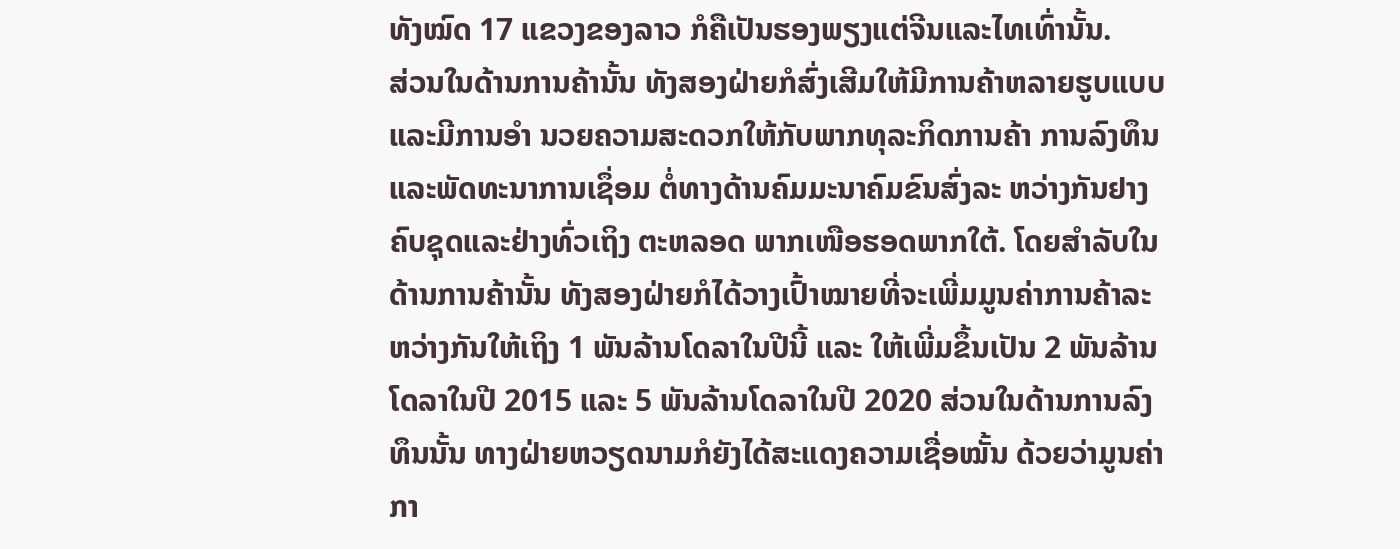ທັງໝົດ 17 ແຂວງຂອງລາວ ກໍຄືເປັນຮອງພຽງແຕ່ຈີນແລະໄທເທົ່ານັ້ນ.
ສ່ວນໃນດ້ານການຄ້ານັ້ນ ທັງສອງຝ່າຍກໍສົ່ງເສີມໃຫ້ມີການຄ້າຫລາຍຮູບແບບແລະມີການອໍາ ນວຍຄວາມສະດວກໃຫ້ກັບພາກທຸລະກິດການຄ້າ ການລົງທຶນແລະພັດທະນາການເຊຶ່ອມ ຕໍ່ທາງດ້ານຄົມມະນາຄົມຂົນສົ່ງລະ ຫວ່າງກັນຢາງຄົບຊຸດແລະຢ່າງທົ່ວເຖິງ ຕະຫລອດ ພາກເໜືອຮອດພາກໃຕ້. ໂດຍສໍາລັບໃນດ້ານການຄ້ານັ້ນ ທັງສອງຝ່າຍກໍໄດ້ວາງເປົ້າໝາຍທີ່ຈະເພີ່ມມູນຄ່າການຄ້າລະຫວ່າງກັນໃຫ້ເຖິງ 1 ພັນລ້ານໂດລາໃນປີນີ້ ແລະ ໃຫ້ເພີ່ມຂຶ້ນເປັນ 2 ພັນລ້ານໂດລາໃນປີ 2015 ແລະ 5 ພັນລ້ານໂດລາໃນປີ 2020 ສ່ວນໃນດ້ານການລົງທຶນນັ້ນ ທາງຝ່າຍຫວຽດນາມກໍຍັງໄດ້ສະແດງຄວາມເຊື່ອໝັ້ນ ດ້ວຍວ່າມູນຄ່າກາ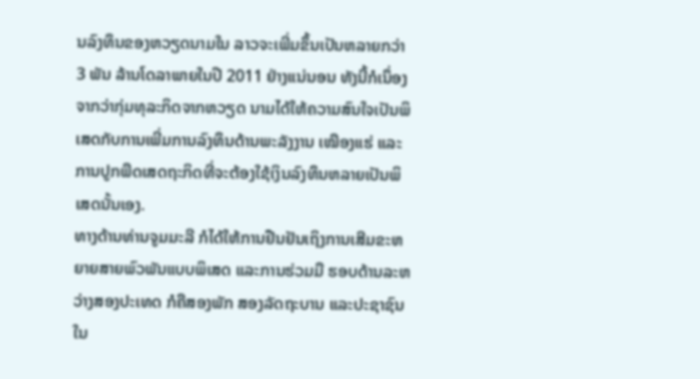ນລົງທຶນຂອງຫວຽດນາມໃນ ລາວຈະເພີ່ມຂຶ້ນເປັນຫລາຍກວ່າ 3 ພັນ ລ້ານໂດລາພາຍໃນປີ 2011 ຢ່າງແນ່ນອນ ທັງນີ້ກໍເນຶ່ອງຈາກວ່າກຸ່ມທຸລະກິດຈາກຫວຽດ ນາມໄດ້ໃຫ້ຄວາມສົນໃຈເປັນພິເສດກັບການເພີ່ມການລົງທຶນດ້ານພະລັງງານ ເໝືອງແຮ່ ແລະການປູກພືດເສດຖະກິດທີ່ຈະຕ້ອງໃຊ້ເງິນລົງທຶນຫລາຍເປັນພິເສດນັ້ນເອງ.
ທາງດ້ານທ່ານຈູມມະລີ ກໍໄດ້ໃຫ້ການຢືນຢັນເຖິງການເສີມຂະຫຍາຍສາຍພົວພັນແບບພິເສດ ແລະການຮ່ວມມື ຮອບດ້ານລະຫວ່າງສອງປະເທດ ກໍຄືສອງພັກ ສອງລັດຖະບານ ແລະປະຊາຊົນໃນ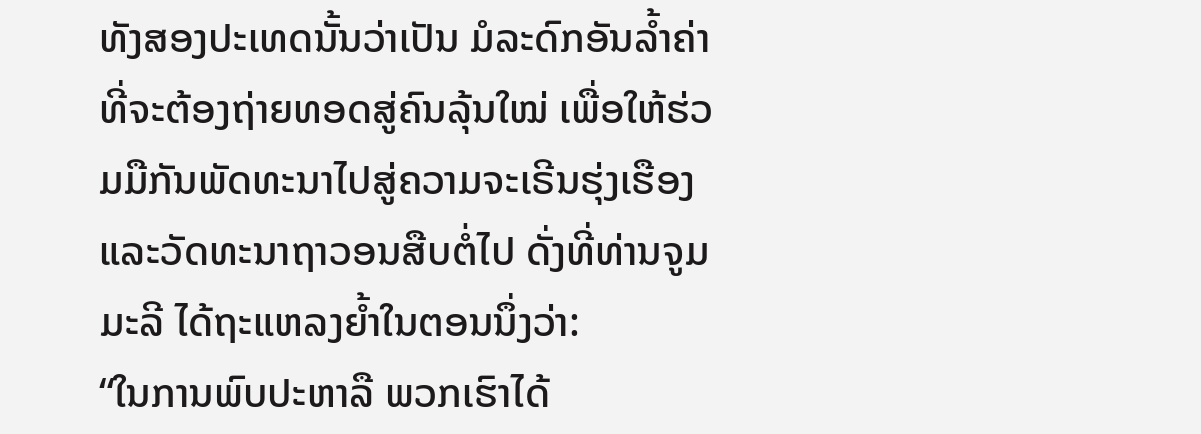ທັງສອງປະເທດນັ້ນວ່າເປັນ ມໍລະດົກອັນລໍ້າຄ່າທີ່ຈະຕ້ອງຖ່າຍທອດສູ່ຄົນລຸ້ນໃໝ່ ເພື່ອໃຫ້ຮ່ວມມືກັນພັດທະນາໄປສູ່ຄວາມຈະເຣີນຮຸ່ງເຮືອງ ແລະວັດທະນາຖາວອນສືບຕໍ່ໄປ ດັ່ງທີ່ທ່ານຈູມມະລີ ໄດ້ຖະແຫລງຍໍ້າໃນຕອນນຶ່ງວ່າ:
“ໃນການພົບປະຫາລື ພວກເຮົາໄດ້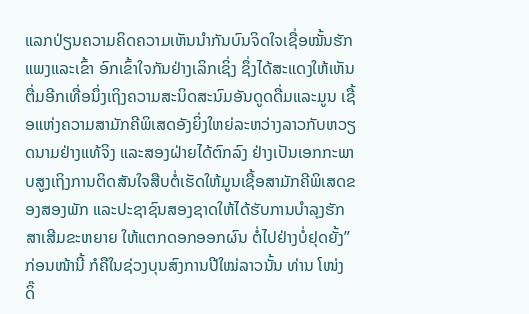ແລກປ່ຽນຄວາມຄິດຄວາມເຫັນນໍາກັນບົນຈິດໃຈເຊື່ອໝັ້ນຮັກແພງແລະເຂົ້າ ອົກເຂົ້າໃຈກັນຢ່າງເລິກເຊິ່ງ ຊຶ່ງໄດ້ສະແດງໃຫ້ເຫັນຕື່ມອີກເທື່ອນຶ່ງເຖິງຄວາມສະນິດສະນົມອັນດູດດື່ມແລະມູນ ເຊື້ອແຫ່ງຄວາມສາມັກຄີພິເສດອັງຍິ່ງໃຫຍ່ລະຫວ່າງລາວກັບຫວຽດນາມຢ່າງແທ້ຈິງ ແລະສອງຝ່າຍໄດ້ຕົກລົງ ຢ່າງເປັນເອກກະພາບສູງເຖິງການຕິດສັນໃຈສືບຕໍ່ເຮັດໃຫ້ມູນເຊື້ອສາມັກຄີພິເສດຂອງສອງພັກ ແລະປະຊາຊົນສອງຊາດໃຫ້ໄດ້ຮັບການບໍາລຸງຮັກສາເສີມຂະຫຍາຍ ໃຫ້ແຕກດອກອອກຜົນ ຕໍ່ໄປຢ່າງບໍ່ຢຸດຍັ້ງ”
ກ່ອນໜ້ານີ້ ກໍຄືໃນຊ່ວງບຸນສົງການປີໃໝ່ລາວນັ້ນ ທ່ານ ໂໜ່ງ ດິ໊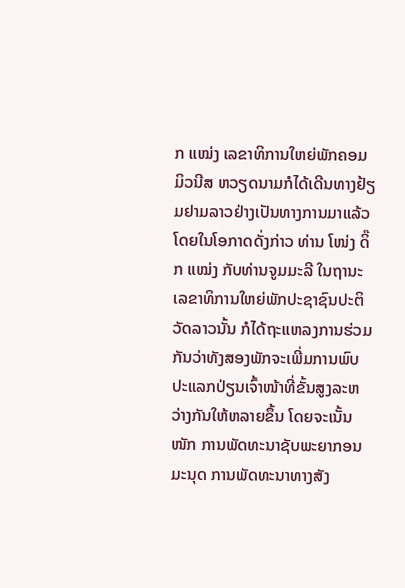ກ ແໝ່ງ ເລຂາທິການໃຫຍ່ພັກຄອມມິວນີສ ຫວຽດນາມກໍໄດ້ເດີນທາງຢ້ຽມຢາມລາວຢ່າງເປັນທາງການມາແລ້ວໂດຍໃນໂອກາດດັ່ງກ່າວ ທ່ານ ໂໜ່ງ ດິ໊ກ ແໝ່ງ ກັບທ່ານຈູມມະລີ ໃນຖານະເລຂາທິການໃຫຍ່ພັກປະຊາຊົນປະຕິວັດລາວນັ້ນ ກໍໄດ້ຖະແຫລງການຮ່ວມ ກັນວ່າທັງສອງພັກຈະເພີ່ມການພົບປະແລກປ່ຽນເຈົ້າໜ້າທີ່ຂັ້ນສູງລະຫວ່າງກັນໃຫ້ຫລາຍຂຶ້ນ ໂດຍຈະເນັ້ນໜັກ ການພັດທະນາຊັບພະຍາກອນມະນຸດ ການພັດທະນາທາງສັງ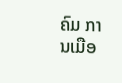ຄົມ ການເມືອ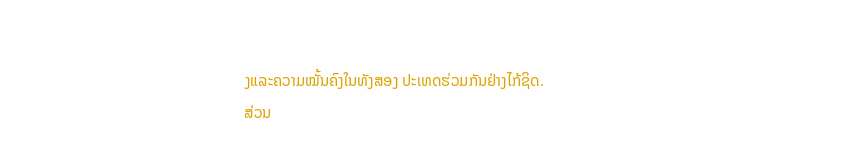ງແລະຄວາມໝັ້ນຄົງໃນທັງສອງ ປະເທດຮ່ວມກັນຢ່າງໄກ້ຊິດ.
ສ່ວນ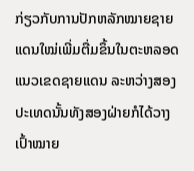ກ່ຽວກັບການປັກຫລັກໝາຍຊາຍແດນໃໝ່ເພີ່ມຕື່ມຂຶ້ນໃນຕະຫລອດແນວເຂດຊາຍແດນ ລະຫວ່າງສອງ ປະເທດນັ້ນທັງສອງຝ່າຍກໍໄດ້ວາງເປົ້າໝາຍ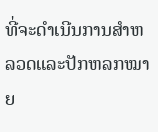ທີ່ຈະດໍາເນີນການສໍາຫລວດແລະປັກຫລກໝາຍ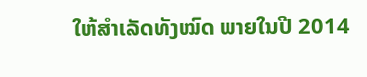ໃຫ້ສໍາເລັດທັງໝົດ ພາຍໃນປີ 2014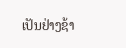ເປັນຢ່າງຊ້າ